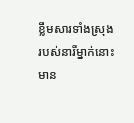ខ្លឹមសារទាំងស្រុងរបស់នារីម្នាក់នោះ មាន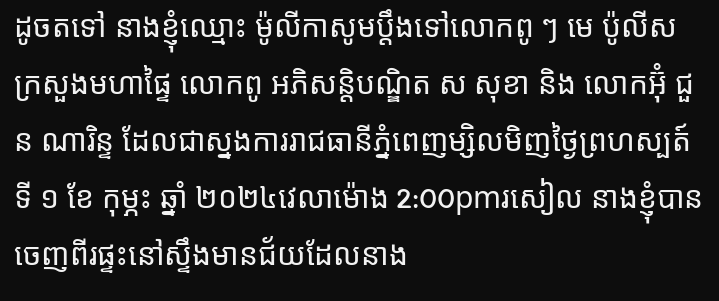ដូចតទៅ នាងខ្ញុំឈ្មោះ ម៉ូលីកាសូមប្តឹងទៅលោកពូ ៗ មេ ប៉ូលីស ក្រសួងមហាផ្ទៃ លោកពូ អភិសន្តិបណ្ឌិត ស សុខា និង លោកអ៊ុំ ជួន ណារិន្ទ ដែលជាស្នងការរាជធានីភ្នំពេញម្សិលមិញថ្ងៃព្រហស្បត៍ ទី ១ ខែ កុម្ភះ ឆ្នាំ ២០២៤វេលាម៉ោង 2:00pmរសៀល នាងខ្ញុំបានចេញពីរផ្ទះនៅស្ទឹងមានជ័យដែលនាង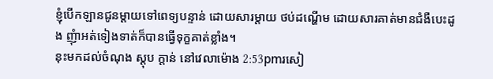ខ្ញុំបើកឡានជូនម្តាយទៅពេទ្យបន្ទាន់ ដោយសារម្តាយ ថប់ដណ្ហើម ដោយសារគាត់មានជំងឺបេះដូង ញុំាអត់ទៀងទាត់ក៏បានធ្វើទុក្ខគាត់ខ្លាំង។
នុះមកដល់ចំណុង ស្តុប ក្តាន់ នៅវេលាម៉ោង 2:53pmរសៀ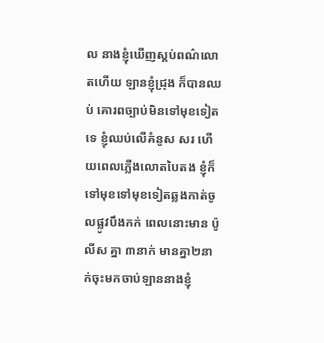ល នាងខ្ញុំឃើញស្តប់ពណ៌លោតហើយ ឡានខ្ញុំជ្រុង ក៏បានឈប់ គោរពច្បាប់មិនទៅមុខទៀតទេ ខ្ញុំឈប់លើគំនូស សរ ហើយពេលភ្លើងលោតបៃតង ខ្ញុំក៏ទៅមុខទៅមុខទៀតឆ្លងកាត់ចូលផ្លូវបឹងកក់ ពេលនោះមាន ប៉ូលីស គ្នា ៣នាក់ មានគ្នា២នាក់ចុះមកចាប់ឡាននាងខ្ញុំ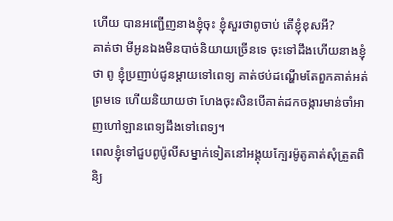ហើយ បានអញ្ជើញនាងខ្ញុំចុះ ខ្ញុំសួរថាពូចាប់ តើខ្ញុំខុសអី?
គាត់ថា មីអូនឯងមិនបាច់និយាយច្រើនទេ ចុះទៅដឹងហើយនាងខ្ញុំថា ពូ ខ្ញុំប្រញាប់ជូនម្តាយទៅពេទ្យ គាត់ថប់ដណ្ហើមតែពួកគាត់អត់ព្រមទេ ហើយនិយាយថា ហែងចុះសិនបើគាត់ដកចង្ការមាន់ចាំអាញហៅឡានពេទ្យដឹងទៅពេទ្យ។
ពេលខ្ញុំទៅជួបពូប៉ូលីសម្នាក់ទៀតនៅអង្គុយក្បែរម៉ូតូគាត់សុំត្រួតពិនិ្យ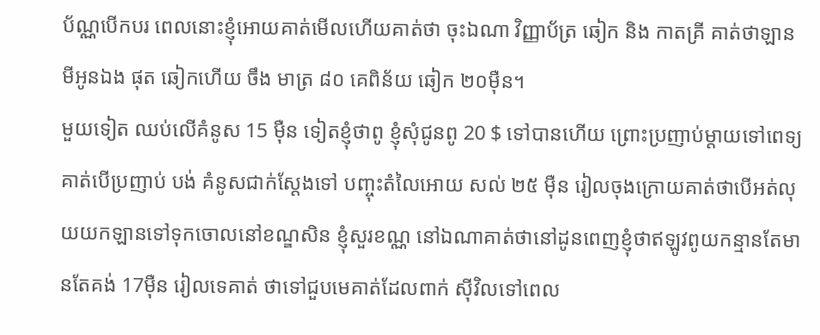ប័ណ្ណបើកបរ ពេលនោះខ្ញុំអោយគាត់មើលហើយគាត់ថា ចុះឯណា វិញ្ញាប័ត្រ ឆៀក និង កាតគ្រី គាត់ថាឡានមីអូនឯង ផុត ឆៀកហើយ ចឹង មាត្រ ៨០ គេពិន័យ ឆៀក ២០មុឺន។
មួយទៀត ឈប់លើគំនូស 15 មុឺន ទៀតខ្ញុំថាពូ ខ្ញុំសុំជូនពូ 20 $ ទៅបានហើយ ព្រោះប្រញាប់ម្តាយទៅពេទ្យ គាត់បើប្រញាប់ បង់ គំនូសជាក់ស្តែងទៅ បញ្ចុះតំលៃអោយ សល់ ២៥ មុឺន រៀលចុងក្រោយគាត់ថាបើអត់លុយយកឡានទៅទុកចោលនៅខណ្ឌសិន ខ្ញុំសួរខណ្ណ នៅឯណាគាត់ថានៅដូនពេញខ្ញុំថាឥឡូវពូយកន្មានតែមានតែគង់ 17មុឺន រៀលទេគាត់ ថាទៅជួបមេគាត់ដែលពាក់ សុីវិលទៅពេល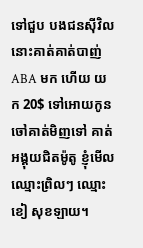ទៅជួប បងជនសុីវិលនោះគាត់គាត់បាញ់ ABA មក ហើយ យក 20$ ទៅអោយកូនចៅគាត់មិញទៅ គាត់អង្គុយជិតម៉ូតូ ខ្ញុំមើលឈ្មោះព្រិលៗ ឈ្មោះ ខៀ សុខឡាយ។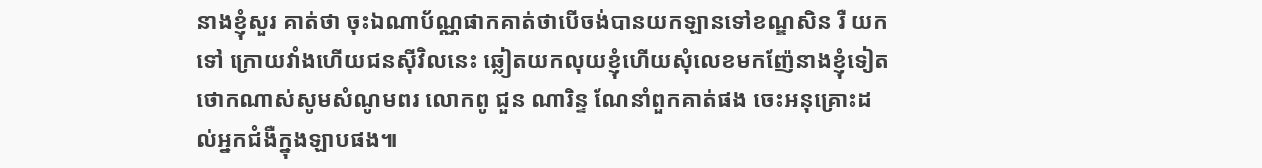នាងខ្ញុំសួរ គាត់ថា ចុះឯណាប័ណ្ណផាកគាត់ថាបើចង់បានយកឡានទៅខណ្ឌសិន រឺ យកទៅ ក្រោយវាំងហើយជនសុីវិលនេះ ឆ្លៀតយកលុយខ្ញុំហើយសុំលេខមកញ៉ែនាងខ្ញុំទៀត ថោកណាស់សូមសំណូមពរ លោកពូ ជួន ណារិន្ទ ណែនាំពួកគាត់ផង ចេះអនុគ្រោះដល់អ្នកជំងឺក្នុងឡាបផង៕